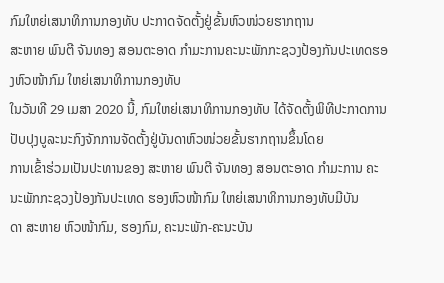ກົມໃຫຍ່ເສນາທິການກອງທັບ ປະກາດຈັດຕັ້ງຢູ່ຂັ້ນຫົວໜ່ວຍຮາກຖານ
ສະຫາຍ ພົນຕີ ຈັນທອງ ສອນຕະອາດ ກຳມະການຄະນະພັກກະຊວງປ້ອງກັນປະເທດຮອງຫົວໜ້າກົມ ໃຫຍ່ເສນາທິການກອງທັບ
ໃນວັນທີ 29 ເມສາ 2020 ນີ້, ກົມໃຫຍ່ເສນາທິການກອງທັບ ໄດ້ຈັດຕັ້ງພິທີປະກາດການປັບປຸງບູລະນະກົງຈັກການຈັດຕັ້ງຢູ່ບັນດາຫົວໜ່ວຍຂັ້ນຮາກຖານຂຶ້ນໂດຍ
ການເຂົ້າຮ່ວມເປັນປະທານຂອງ ສະຫາຍ ພົນຕີ ຈັນທອງ ສອນຕະອາດ ກຳມະການ ຄະນະພັກກະຊວງປ້ອງກັນປະເທດ ຮອງຫົວໜ້າກົມ ໃຫຍ່ເສນາທິການກອງທັບມີບັນ
ດາ ສະຫາຍ ຫົວໜ້າກົມ, ຮອງກົມ, ຄະນະພັກ-ຄະນະບັນ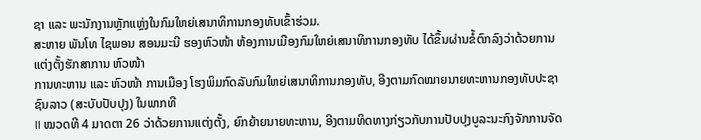ຊາ ແລະ ພະນັກງານຫຼັກແຫຼ່ງໃນກົມໃຫຍ່ເສນາທິການກອງທັບເຂົ້າຮ່ວມ.
ສະຫາຍ ພັນໂທ ໄຊພອນ ສອນມະນີ ຮອງຫົວໜ້າ ຫ້ອງການເມືອງກົມໃຫຍ່ເສນາທິການກອງທັບ ໄດ້ຂຶ້ນຜ່ານຂໍ້ຕົກລົງວ່າດ້ວຍການແຕ່ງຕັ້ງຮັກສາການ ຫົວໜ້າ
ການທະຫານ ແລະ ຫົວໜ້າ ການເມືອງ ໂຮງພິມກົດລັບກົມໃຫຍ່ເສນາທິການກອງທັບ, ອີງຕາມກົດໝາຍນາຍທະຫານກອງທັບປະຊາຊົນລາວ (ສະບັບປັບປຸງ) ໃນພາກທີ
II ໝວດທີ 4 ມາດຕາ 26 ວ່າດ້ວຍການແຕ່ງຕັ້ງ, ຍົກຍ້າຍນາຍທະຫານ, ອີງຕາມທິດທາງກ່ຽວກັບການປັບປຸງບູລະນະກົງຈັກການຈັດ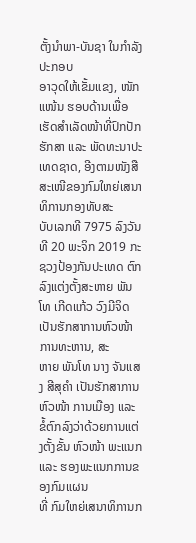ຕັ້ງນຳພາ-ບັນຊາ ໃນກຳລັງປະກອບ
ອາວຸດໃຫ້ເຂັ້ມແຂງ, ໜັກແໜ້ນ ຮອບດ້ານເພື່ອເຮັດສຳເລັດໜ້າທີ່ປົກປັກຮັກສາ ແລະ ພັດທະນາປະເທດຊາດ, ອີງຕາມໜັງສືສະເໜີຂອງກົມໃຫຍ່ເສນາທິການກອງທັບສະ
ບັບເລກທີ 7975 ລົງວັນທີ 20 ພະຈິກ 2019 ກະຊວງປ້ອງກັນປະເທດ ຕົກລົງແຕ່ງຕັ້ງສະຫາຍ ພັນໂທ ເກີດແກ້ວ ວົງມີຈິດ ເປັນຮັກສາການຫົວໜ້າ ການທະຫານ, ສະ
ຫາຍ ພັນໂທ ນາງ ຈັນແສງ ສີສຸຄຳ ເປັນຮັກສາການ ຫົວໜ້າ ການເມືອງ ແລະ ຂໍ້ຕົກລົງວ່າດ້ວຍການແຕ່ງຕັ້ງຂັ້ນ ຫົວໜ້າ ພະແນກ ແລະ ຮອງພະແນກການຂອງກົມແຜນ
ທີ່ ກົມໃຫຍ່ເສນາທິການກ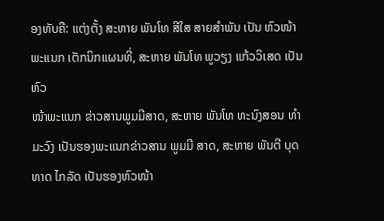ອງທັບຄື: ແຕ່ງຕັ້ງ ສະຫາຍ ພັນໂທ ສີໃສ ສາຍສຳພັນ ເປັນ ຫົວໜ້າ ພະແນກ ເຕັກນິກແຜນທີ່, ສະຫາຍ ພັນໂທ ພູວຽງ ແກ້ວວິເສດ ເປັນຫົວ
ໜ້າພະແນກ ຂ່າວສານພູມມີສາດ, ສະຫາຍ ພັນໂທ ທະນົງສອນ ທຳມະວົງ ເປັນຮອງພະແນກຂ່າວສານ ພູມມີ ສາດ, ສະຫາຍ ພັນຕີ ບຸດທາດ ໄກລັດ ເປັນຮອງຫົວໜ້າ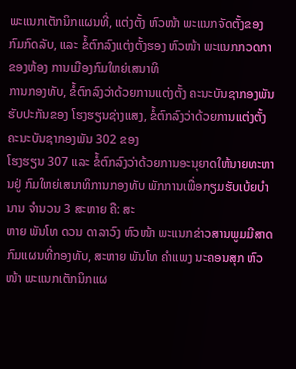ພະແນກເຕັກນິກແຜນທີ່, ແຕ່ງຕັ້ງ ຫົວໜ້າ ພະແນກຈັດຕັ້ງຂອງກົມກົດລັບ, ແລະ ຂໍ້ຕົກລົງແຕ່ງຕັ້ງຮອງ ຫົວໜ້າ ພະແນກກວດກາຂອງຫ້ອງ ການເມືອງກົມໃຫຍ່ເສນາທິ
ການກອງທັບ, ຂໍ້ຕົກລົງວ່າດ້ວຍການແຕ່ງຕັ້ງ ຄະນະບັນຊາກອງພັນຮັບປະກັນຂອງ ໂຮງຮຽນຊ່າງແສງ, ຂໍ້ຕົກລົງວ່າດ້ວຍການແຕ່ງຕັ້ງ ຄະນະບັນຊາກອງພັນ 302 ຂອງ
ໂຮງຮຽນ 307 ແລະ ຂໍ້ຕົກລົງວ່າດ້ວຍການອະນຸຍາດໃຫ້ນາຍທະຫານຢູ່ ກົມໃຫຍ່ເສນາທິການກອງທັບ ພັກການເພື່ອກຽມຮັບເບ້ຍບຳນານ ຈຳນວນ 3 ສະຫາຍ ຄື: ສະ
ຫາຍ ພັນໂທ ດວນ ດາລາວົງ ຫົວໜ້າ ພະແນກຂ່າວສານພູມມີສາດ ກົມແຜນທີ່ກອງທັບ, ສະຫາຍ ພັນໂທ ຄຳແພງ ນະຄອນສຸກ ຫົວໜ້າ ພະແນກເຕັກນິກແຜ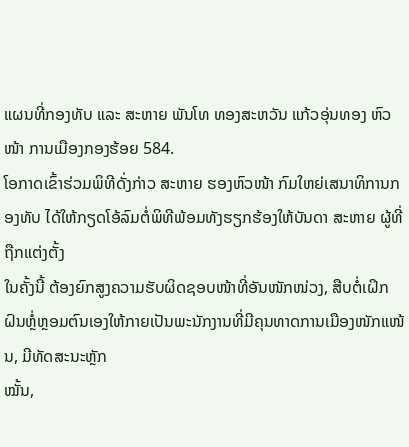ແຜນທີ່ກອງທັບ ແລະ ສະຫາຍ ພັນໂທ ທອງສະຫວັນ ແກ້ວອຸ່ນທອງ ຫົວໜ້າ ການເມືອງກອງຮ້ອຍ 584.
ໂອກາດເຂົ້າຮ່ວມພິທີດັ່ງກ່າວ ສະຫາຍ ຮອງຫົວໜ້າ ກົມໃຫຍ່ເສນາທິການກອງທັບ ໄດ້ໃຫ້ກຽດໂອ້ລົມຕໍ່ພິທີພ້ອມທັງຮຽກຮ້ອງໃຫ້ບັນດາ ສະຫາຍ ຜູ້ທີ່ຖືກແຕ່ງຕັ້ງ
ໃນຄັ້ງນີ້ ຕ້ອງຍົກສູງຄວາມຮັບຜິດຊອບໜ້າທີ່ອັນໜັກໜ່ວງ, ສືບຕໍ່ເຝິກຝົນຫຼໍ່ຫຼອມຕົນເອງໃຫ້ກາຍເປັນພະນັກງານທີ່ມີຄຸນທາດການເມືອງໜັກແໜ້ນ, ມີທັດສະນະຫຼັກ
ໝັ້ນ,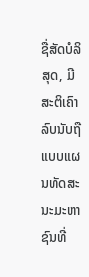ຊື່ສັດບໍລິສຸດ, ມີສະຕິເຄົາລົບນັບຖືແບບແຜນທັດສະນະມະຫາຊົນທີ່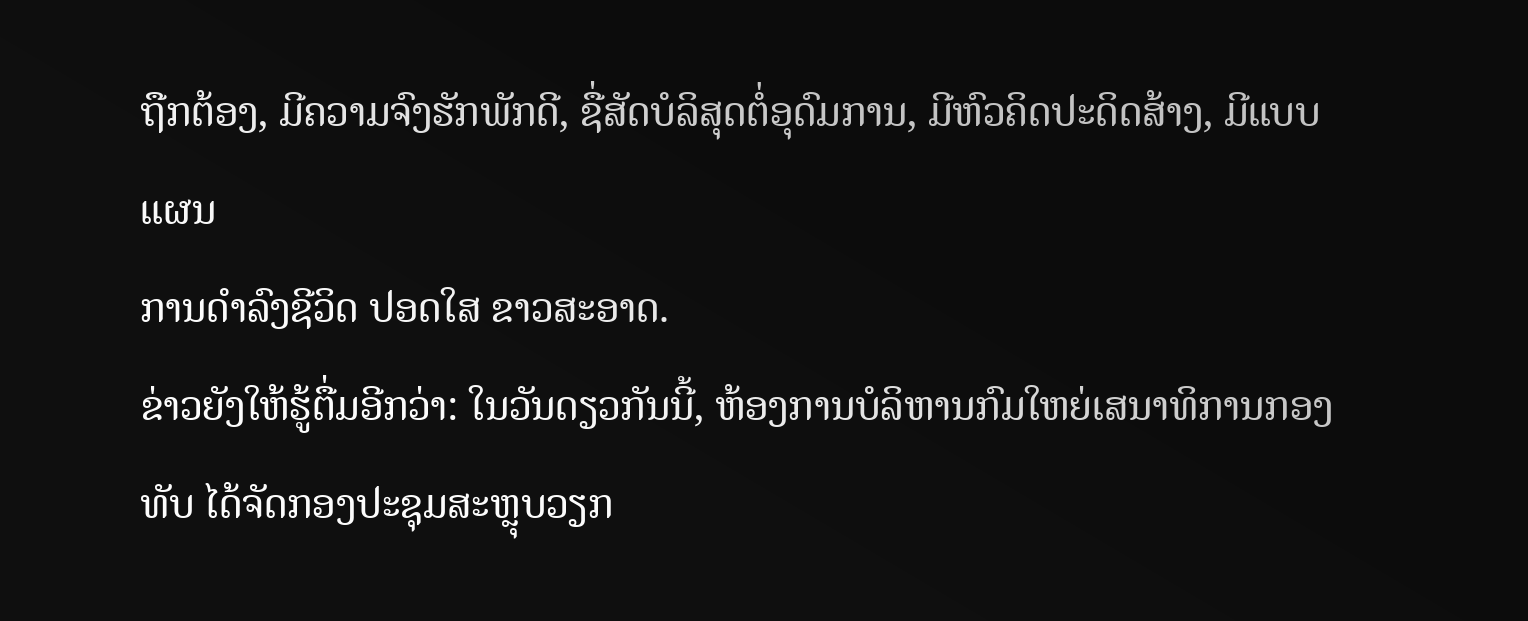ຖືກຕ້ອງ, ມີຄວາມຈົງຮັກພັກດີ, ຊື່ສັດບໍລິສຸດຕໍ່ອຸດົມການ, ມີຫົວຄິດປະດິດສ້າງ, ມີແບບແຜນ
ການດຳລົງຊີວິດ ປອດໃສ ຂາວສະອາດ.
ຂ່າວຍັງໃຫ້ຮູ້ຕື່ມອີກວ່າ: ໃນວັນດຽວກັນນີ້, ຫ້ອງການບໍລິຫານກົມໃຫຍ່ເສນາທິການກອງທັບ ໄດ້ຈັດກອງປະຊຸມສະຫຼຸບວຽກ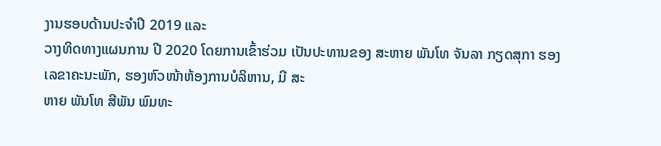ງານຮອບດ້ານປະຈຳປີ 2019 ແລະ
ວາງທິດທາງແຜນການ ປີ 2020 ໂດຍການເຂົ້າຮ່ວມ ເປັນປະທານຂອງ ສະຫາຍ ພັນໂທ ຈັນລາ ກຽດສຸກາ ຮອງເລຂາຄະນະພັກ, ຮອງຫົວໜ້າຫ້ອງການບໍລິຫານ, ມີ ສະ
ຫາຍ ພັນໂທ ສີພັນ ພົມທະ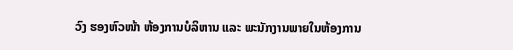ວົງ ຮອງຫົວໜ້າ ຫ້ອງການບໍລິຫານ ແລະ ພະນັກງານພາຍໃນຫ້ອງການ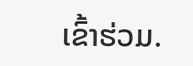ເຂົ້າຮ່ວມ.